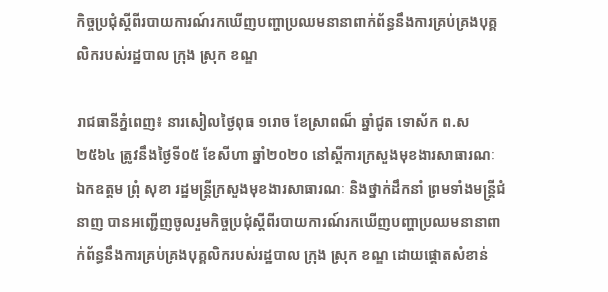កិច្ចប្រជុំស្តីពីរបាយការណ៍រកឃើញបញ្ហាប្រឈមនានាពាក់ព័ន្ធនឹងការគ្រប់គ្រងបុគ្គលិករបស់រដ្ឋបាល ក្រុង ស្រុក ខណ្ឌ

រាជធានីភ្នំពេញ៖ នារសៀលថ្ងៃពុធ ១រោច ខែស្រាពណ៏ ឆ្នាំជូត ទោស័ក ព.ស ២៥៦៤ ត្រូវនឹងថ្ងៃទី០៥ ខែសីហា ឆ្នាំ២០២០ នៅស្តីការក្រសួងមុខងារសាធារណៈ ឯកឧត្តម ព្រុំ សុខា រដ្ឋមន្ត្រីក្រសួងមុខងារសាធារណៈ និងថ្នាក់ដឹកនាំ ព្រមទាំងមន្ត្រីជំនាញ បានអញ្ជើញចូលរួមកិច្ចប្រជុំស្តីពីរបាយការណ៍រកឃើញបញ្ហាប្រឈមនានាពាក់ព័ន្ធនឹងការគ្រប់គ្រងបុគ្គលិករបស់រដ្ឋបាល ក្រុង ស្រុក ខណ្ឌ ដោយផ្តោតសំខាន់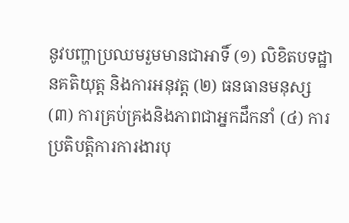នូវបញ្ហាប្រឈមរួមមានជាអាទិ៍ (១) លិខិតបទដ្ឋានគតិយុត្ត និងការអនុវត្ត (២) ធនធានមនុស្ស (៣) ការគ្រប់គ្រងនិងភាពជាអ្នកដឹកនាំ (៤) ការប្រតិបត្តិការការងារបុ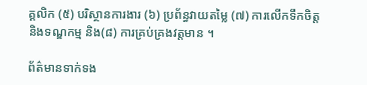គ្គលិក (៥) បរិស្ថានការងារ (៦) ប្រព័ន្ធវាយតម្លៃ (៧) ការលើកទឹកចិត្ត និងទណ្ឌកម្ម និង(៨) ការគ្រប់គ្រងវត្តមាន ។

ព័ត៌មានទាក់ទង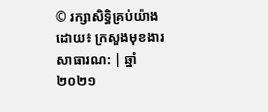© រក្សាសិទ្ធិគ្រប់យ៉ាងដោយ៖ ក្រសួងមុខងារសាធារណ: | ឆ្នាំ២០២១